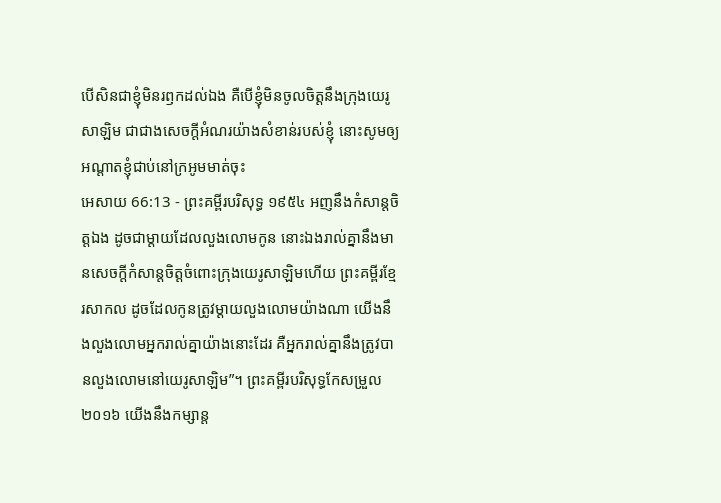បើសិនជាខ្ញុំមិនរឭកដល់ឯង គឺបើខ្ញុំមិនចូលចិត្តនឹងក្រុងយេរូសាឡិម ជាជាងសេចក្ដីអំណរយ៉ាងសំខាន់របស់ខ្ញុំ នោះសូមឲ្យអណ្តាតខ្ញុំជាប់នៅក្រអូមមាត់ចុះ
អេសាយ 66:13 - ព្រះគម្ពីរបរិសុទ្ធ ១៩៥៤ អញនឹងកំសាន្តចិត្តឯង ដូចជាម្តាយដែលលួងលោមកូន នោះឯងរាល់គ្នានឹងមានសេចក្ដីកំសាន្តចិត្តចំពោះក្រុងយេរូសាឡិមហើយ ព្រះគម្ពីរខ្មែរសាកល ដូចដែលកូនត្រូវម្ដាយលួងលោមយ៉ាងណា យើងនឹងលួងលោមអ្នករាល់គ្នាយ៉ាងនោះដែរ គឺអ្នករាល់គ្នានឹងត្រូវបានលួងលោមនៅយេរូសាឡិម”។ ព្រះគម្ពីរបរិសុទ្ធកែសម្រួល ២០១៦ យើងនឹងកម្សាន្ត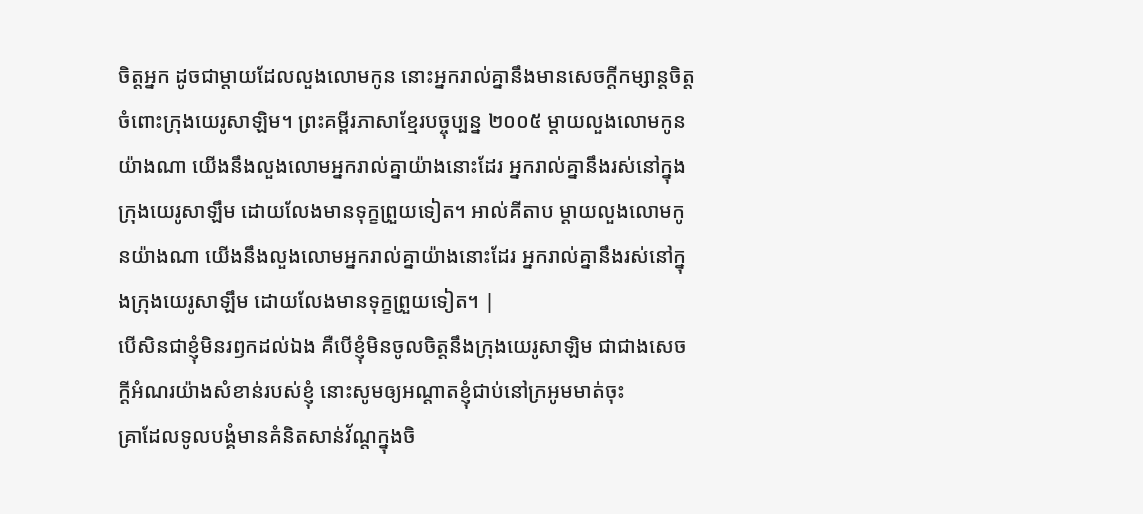ចិត្តអ្នក ដូចជាម្តាយដែលលួងលោមកូន នោះអ្នករាល់គ្នានឹងមានសេចក្ដីកម្សាន្តចិត្ត ចំពោះក្រុងយេរូសាឡិម។ ព្រះគម្ពីរភាសាខ្មែរបច្ចុប្បន្ន ២០០៥ ម្ដាយលួងលោមកូនយ៉ាងណា យើងនឹងលួងលោមអ្នករាល់គ្នាយ៉ាងនោះដែរ អ្នករាល់គ្នានឹងរស់នៅក្នុងក្រុងយេរូសាឡឹម ដោយលែងមានទុក្ខព្រួយទៀត។ អាល់គីតាប ម្ដាយលួងលោមកូនយ៉ាងណា យើងនឹងលួងលោមអ្នករាល់គ្នាយ៉ាងនោះដែរ អ្នករាល់គ្នានឹងរស់នៅក្នុងក្រុងយេរូសាឡឹម ដោយលែងមានទុក្ខព្រួយទៀត។ |
បើសិនជាខ្ញុំមិនរឭកដល់ឯង គឺបើខ្ញុំមិនចូលចិត្តនឹងក្រុងយេរូសាឡិម ជាជាងសេចក្ដីអំណរយ៉ាងសំខាន់របស់ខ្ញុំ នោះសូមឲ្យអណ្តាតខ្ញុំជាប់នៅក្រអូមមាត់ចុះ
គ្រាដែលទូលបង្គំមានគំនិតសាន់វ័ណ្តក្នុងចិ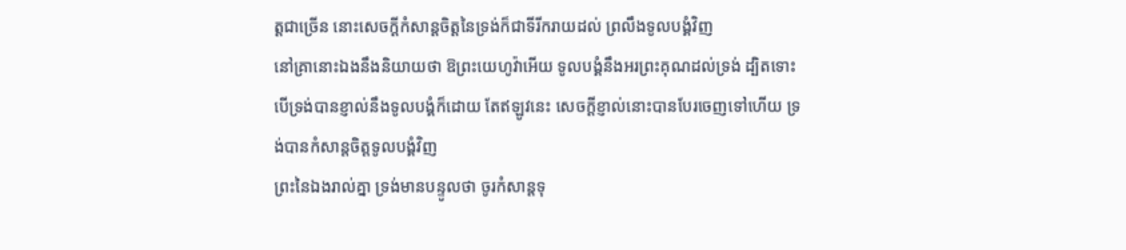ត្តជាច្រើន នោះសេចក្ដីកំសាន្តចិត្តនៃទ្រង់ក៏ជាទីរីករាយដល់ ព្រលឹងទូលបង្គំវិញ
នៅគ្រានោះឯងនឹងនិយាយថា ឱព្រះយេហូវ៉ាអើយ ទូលបង្គំនឹងអរព្រះគុណដល់ទ្រង់ ដ្បិតទោះបើទ្រង់បានខ្ញាល់នឹងទូលបង្គំក៏ដោយ តែឥឡូវនេះ សេចក្ដីខ្ញាល់នោះបានបែរចេញទៅហើយ ទ្រង់បានកំសាន្តចិត្តទូលបង្គំវិញ
ព្រះនៃឯងរាល់គ្នា ទ្រង់មានបន្ទូលថា ចូរកំសាន្តទុ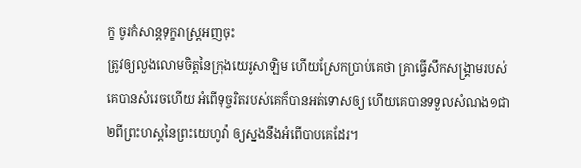ក្ខ ចូរកំសាន្តទុក្ខរាស្ត្រអញចុះ
ត្រូវឲ្យលួងលោមចិត្តនៃក្រុងយេរូសាឡិម ហើយស្រែកប្រាប់គេថា គ្រាធ្វើសឹកសង្គ្រាមរបស់គេបានសំរេចហើយ អំពើទុច្ចរិតរបស់គេក៏បានអត់ទោសឲ្យ ហើយគេបានទទួលសំណង១ជា២ពីព្រះហស្តនៃព្រះយេហូវ៉ា ឲ្យស្នងនឹងអំពើបាបគេដែរ។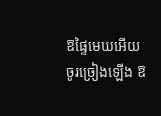ឱផ្ទៃមេឃអើយ ចូរច្រៀងឡើង ឱ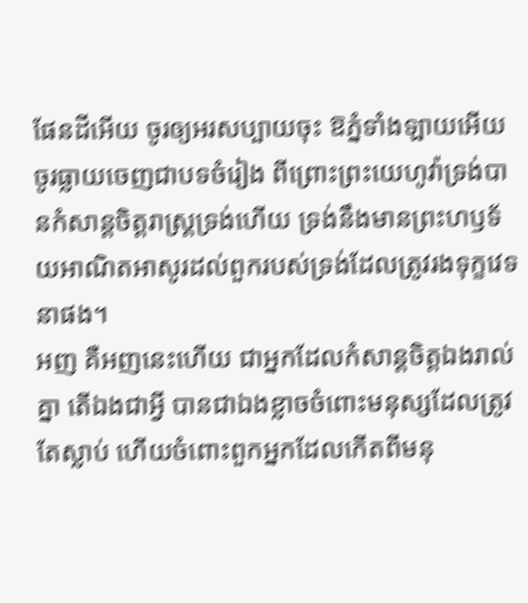ផែនដីអើយ ចូរឲ្យអរសប្បាយចុះ ឱភ្នំទាំងឡាយអើយ ចូរធ្លាយចេញជាបទចំរៀង ពីព្រោះព្រះយេហូវ៉ាទ្រង់បានកំសាន្តចិត្តរាស្ត្រទ្រង់ហើយ ទ្រង់នឹងមានព្រះហឫទ័យអាណិតអាសូរដល់ពួករបស់ទ្រង់ដែលត្រូវរងទុក្ខវេទនាផង។
អញ គឺអញនេះហើយ ជាអ្នកដែលកំសាន្តចិត្តឯងរាល់គ្នា តើឯងជាអ្វី បានជាឯងខ្លាចចំពោះមនុស្សដែលត្រូវតែស្លាប់ ហើយចំពោះពួកអ្នកដែលកើតពីមនុ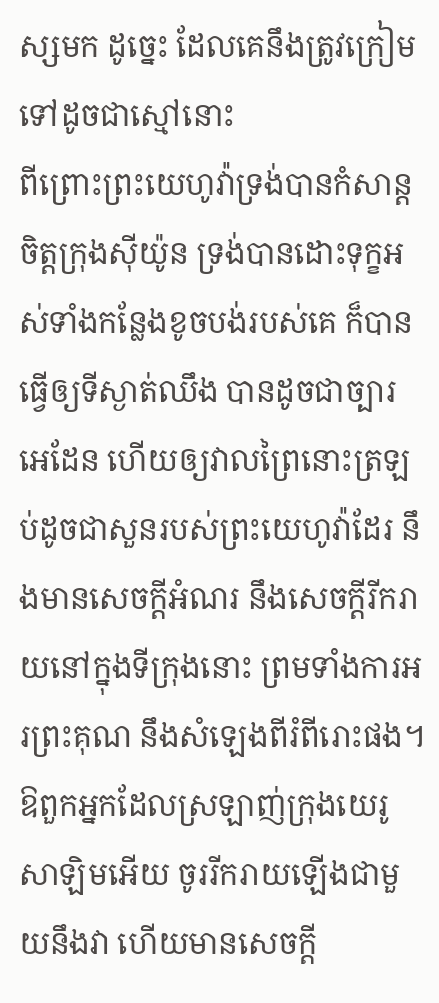ស្សមក ដូច្នេះ ដែលគេនឹងត្រូវក្រៀមទៅដូចជាស្មៅនោះ
ពីព្រោះព្រះយេហូវ៉ាទ្រង់បានកំសាន្តចិត្តក្រុងស៊ីយ៉ូន ទ្រង់បានដោះទុក្ខអស់ទាំងកន្លែងខូចបង់របស់គេ ក៏បានធ្វើឲ្យទីស្ងាត់ឈឹង បានដូចជាច្បារអេដែន ហើយឲ្យវាលព្រៃនោះត្រឡប់ដូចជាសួនរបស់ព្រះយេហូវ៉ាដែរ នឹងមានសេចក្ដីអំណរ នឹងសេចក្ដីរីករាយនៅក្នុងទីក្រុងនោះ ព្រមទាំងការអរព្រះគុណ នឹងសំឡេងពីរំពីរោះផង។
ឱពួកអ្នកដែលស្រឡាញ់ក្រុងយេរូសាឡិមអើយ ចូររីករាយឡើងជាមួយនឹងវា ហើយមានសេចក្ដី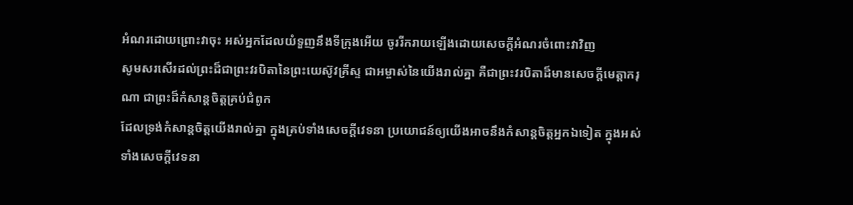អំណរដោយព្រោះវាចុះ អស់អ្នកដែលយំទួញនឹងទីក្រុងអើយ ចូររីករាយឡើងដោយសេចក្ដីអំណរចំពោះវាវិញ
សូមសរសើរដល់ព្រះដ៏ជាព្រះវរបិតានៃព្រះយេស៊ូវគ្រីស្ទ ជាអម្ចាស់នៃយើងរាល់គ្នា គឺជាព្រះវរបិតាដ៏មានសេចក្ដីមេត្តាករុណា ជាព្រះដ៏កំសាន្តចិត្តគ្រប់ជំពូក
ដែលទ្រង់កំសាន្តចិត្តយើងរាល់គ្នា ក្នុងគ្រប់ទាំងសេចក្ដីវេទនា ប្រយោជន៍ឲ្យយើងអាចនឹងកំសាន្តចិត្តអ្នកឯទៀត ក្នុងអស់ទាំងសេចក្ដីវេទនា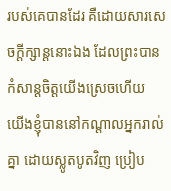របស់គេបានដែរ គឺដោយសារសេចក្ដីក្សាន្តនោះឯង ដែលព្រះបានកំសាន្តចិត្តយើងស្រេចហើយ
យើងខ្ញុំបាននៅកណ្តាលអ្នករាល់គ្នា ដោយស្លូតបូតវិញ ប្រៀប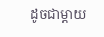ដូចជាម្តាយ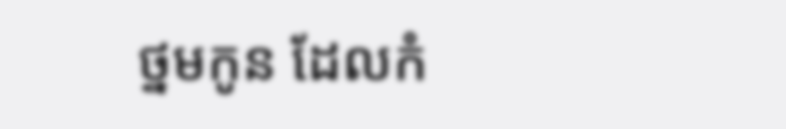ថ្នមកូន ដែលកំ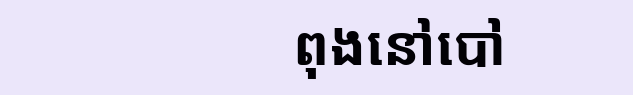ពុងនៅបៅ